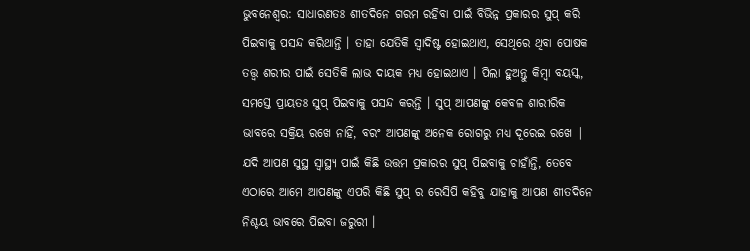ଭୁବନେଶ୍ଵର: ସାଧାରଣତଃ ଶୀତଦିନେ ଗରମ ରହିବା ପାଇଁ ବିଭିନ୍ନ ପ୍ରକାରର ସୁପ୍ କରି ପିଇବାକୁ ପସନ୍ଦ କରିଥାନ୍ତି । ତାହା ଯେତିକି ସ୍ୱାଦିଷ୍ଟ ହୋଇଥାଏ, ସେଥିରେ ଥିବା ପୋଷକ ତତ୍ତ୍ୱ ଶରୀର ପାଇଁ ସେତିକି ଲାଭ ଦାୟକ ମଧ୍ୟ ହୋଇଥାଏ । ପିଲା ହୁଅନ୍ତୁ କିମ୍ବା ବୟସ୍କ, ସମସ୍ତେ ପ୍ରାୟତଃ ସୁପ୍ ପିଇବାକୁ ପସନ୍ଦ କରନ୍ତି । ସୁପ୍ ଆପଣଙ୍କୁ କେବଳ ଶାରୀରିକ ଭାବରେ ସକ୍ରିୟ ରଖେ ନାହିଁ, ବରଂ ଆପଣଙ୍କୁ ଅନେକ ରୋଗରୁ ମଧ୍ୟ ଦୂରେଇ ରଖେ | ଯଦି ଆପଣ ସୁସ୍ଥ ସ୍ଵାସ୍ଥ୍ୟ ପାଇଁ କିଛି ଉତ୍ତମ ପ୍ରକାରର ସୁପ୍ ପିଇବାକୁ ଚାହାଁନ୍ତି, ତେବେ ଏଠାରେ ଆମେ ଆପଣଙ୍କୁ ଏପରି କିଛି ସୁପ୍ ର ରେସିପି କହିବୁ ଯାହାକୁ ଆପଣ ଶୀତଦିନେ ନିଶ୍ଚୟ ଭାବରେ ପିଇବା ଜରୁରୀ ।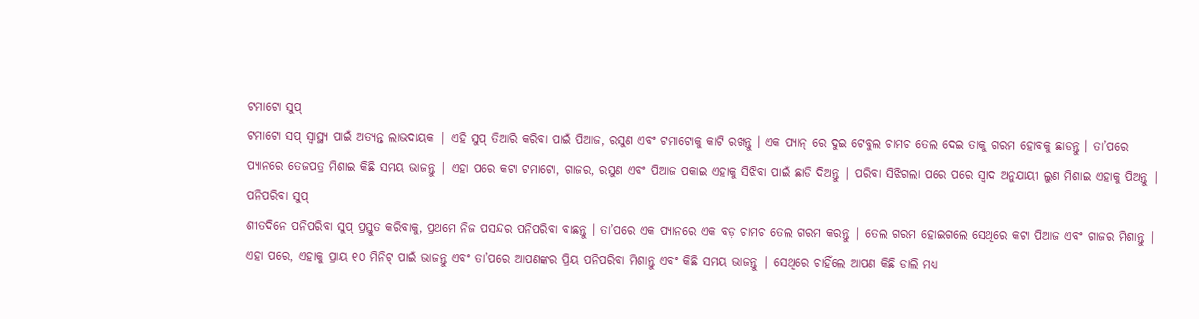ଟମାଟୋ ସୁପ୍
ଟମାଟୋ ସପ୍ ସ୍ୱାସ୍ଥ୍ୟ ପାଇଁ ଅତ୍ୟନ୍ତ ଲାଭଦାୟକ | ଏହି ସୁପ୍ ତିଆରି କରିବା ପାଇଁ ପିଆଜ, ରସୁଣ ଏବଂ ଟମାଟୋକୁ କାଟି ରଖନ୍ତୁ । ଏକ ପ୍ୟାନ୍ ରେ ଦୁଇ ଟେବୁଲ ଚାମଚ ତେଲ ଦେଇ ତାକୁ ଗରମ ହୋବକୁ ଛାଡନ୍ତୁ । ତା’ପରେ ପ୍ୟାନରେ ତେଜପତ୍ର ମିଶାଇ କିଛି ସମୟ ଭାଜନ୍ତୁ | ଏହା ପରେ କଟା ଟମାଟୋ, ଗାଜର, ରସୁଣ ଏବଂ ପିଆଜ ପକାଇ ଏହାକୁ ସିଝିବା ପାଇଁ ଛାଡି ଦିଅନ୍ତୁ | ପରିବା ସିଝିଗଲା ପରେ ପରେ ସ୍ୱାଦ ଅନୁଯାୟୀ ଲୁଣ ମିଶାଇ ଏହାକୁ ପିଅନ୍ତୁ |
ପନିପରିବା ସୁପ୍
ଶୀତଦିନେ ପନିପରିବା ସୁପ୍ ପ୍ରସ୍ତୁତ କରିବାକୁ, ପ୍ରଥମେ ନିଜ ପସନ୍ଦର ପନିପରିବା ବାଛନ୍ତୁ । ତା’ପରେ ଏକ ପ୍ୟାନରେ ଏକ ବଡ଼ ଚାମଚ ତେଲ ଗରମ କରନ୍ତୁ | ତେଲ ଗରମ ହୋଇଗଲେ ସେଥିରେ କଟା ପିଆଜ ଏବଂ ଗାଜର ମିଶାନ୍ତୁ | ଏହା ପରେ, ଏହାକୁ ପ୍ରାୟ ୧୦ ମିନିଟ୍ ପାଇଁ ଭାଜନ୍ତୁ ଏବଂ ତା’ପରେ ଆପଣଙ୍କର ପ୍ରିୟ ପନିପରିବା ମିଶାନ୍ତୁ ଏବଂ କିଛି ସମୟ ଭାଜନ୍ତୁ | ସେଥିରେ ଚାହିଁଲେ ଆପଣ କିଛି ଡାଲି ମଧ୍ୟ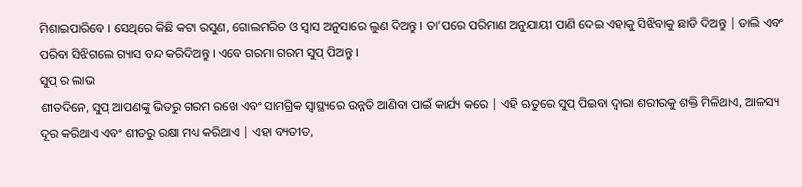ମିଶାଇପାରିବେ । ସେଥିରେ କିଛି କଟା ରସୁଣ, ଗୋଲମରିଚ ଓ ସ୍ଵାସ ଅନୁସାରେ ଲୁଣ ଦିଅନ୍ତୁ । ତା’ପରେ ପରିମାଣ ଅନୁଯାୟୀ ପାଣି ଦେଇ ଏହାକୁ ସିଝିବାକୁ ଛାଡି ଦିଅନ୍ତୁ | ଡାଲି ଏବଂ ପରିବା ସିଝିଗଲେ ଗ୍ୟାସ ବନ୍ଦ କରିଦିଅନ୍ତୁ । ଏବେ ଗରମା ଗରମ ସୁପ୍ ପିଅନ୍ତୁ ।
ସୁପ୍ ର ଲାଭ
ଶୀତଦିନେ, ସୁପ୍ ଆପଣଙ୍କୁ ଭିତରୁ ଗରମ ରଖେ ଏବଂ ସାମଗ୍ରିକ ସ୍ୱାସ୍ଥ୍ୟରେ ଉନ୍ନତି ଆଣିବା ପାଇଁ କାର୍ଯ୍ୟ କରେ | ଏହି ଋତୁରେ ସୁପ୍ ପିଇବା ଦ୍ଵାରା ଶରୀରକୁ ଶକ୍ତି ମିଳିଥାଏ, ଆଳସ୍ୟ ଦୂର କରିଥାଏ ଏବଂ ଶୀତରୁ ରକ୍ଷା ମଧ୍ୟ କରିଥାଏ | ଏହା ବ୍ୟତୀତ,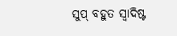ସୁପ୍ ବହୁତ ସ୍ୱାଦିଷ୍ଟ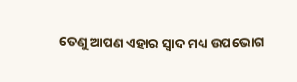ତେଣୁ ଆପଣ ଏହାର ସ୍ୱାଦ ମଧ୍ୟ ଉପଭୋଗ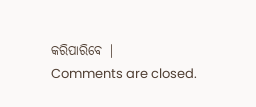କରିପାରିବେ |
Comments are closed.